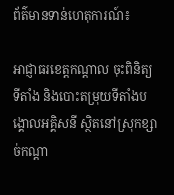ព័ត៌មានទាន់ហេតុការណ៍៖

អាជ្ញាធរខេត្តកណ្ដាល ចុះពិនិត្យទីតាំង និងបោះតម្រុយទីតាំងបង្គោលអគ្គិសនី ស្ថិតនៅស្រុកខ្សាច់កណ្ដា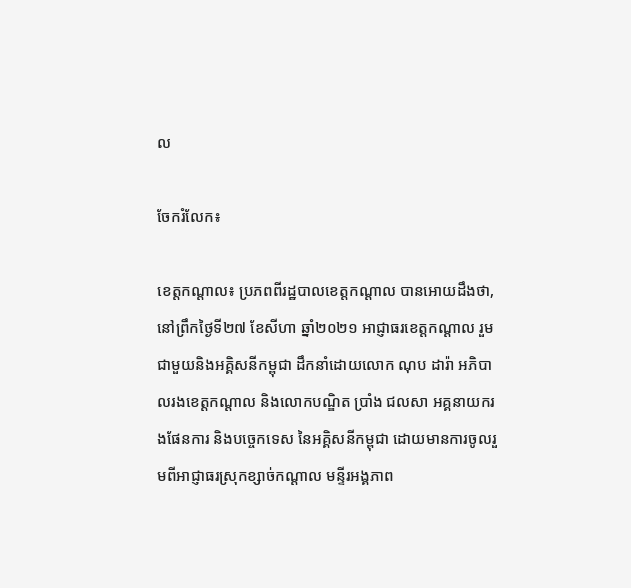ល

ចែករំលែក៖

ខេត្តកណ្ដាល៖ ប្រភពពីរដ្ឋបាលខេត្តកណ្តាល បានអោយដឹងថា, នៅព្រឹកថ្ងៃទី២៧ ខែសីហា ឆ្នាំ២០២១ អាជ្ញាធរខេត្តកណ្ដាល រួមជាមួយនិងអគ្គិសនីកម្ពុជា ដឹកនាំដោយលោក ណុប ដារ៉ា អភិបាលរងខេត្តកណ្ដាល និងលោកបណ្ឌិត ប្រាំង ជលសា អគ្គនាយករងផែនការ និងបច្ចេកទេស នៃអគ្គិសនីកម្ពុជា ដោយមានការចូលរួមពីអាជ្ញាធរស្រុកខ្សាច់កណ្ដាល មន្ទីរអង្គភាព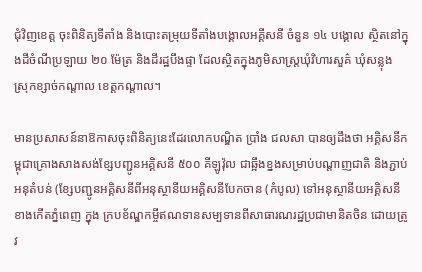ជុំវិញខេត្ត ចុះពិនិត្យទីតាំង និងបោះតម្រុយទីតាំងបង្គោលអគ្គីសនី ចំនួន ១៤ បង្គោល ស្ថិតនៅក្នុងដីចំណីប្រឡាយ ២០ ម៉ែត្រ និងដីរដ្ឋបឹងផ្ទា ដែលស្ថិតក្នុងភូមិសាស្ត្រឃុំវិហារសួគ៌ ឃុំសន្លុង ស្រុកខ្សាច់កណ្តាល ខេត្តកណ្តាល។

មានប្រសាសន៍នាឱកាសចុះពិនិត្យនេះដែរលោកបណ្ឌិត ប្រាំង ជលសា បានឲ្យដឹងថា អគ្គិសនីកម្ពុជាគ្រោងសាងសង់ខ្សែបញ្ជូនអគ្គិសនី ៥០០ គីឡូវ៉ុល ជាឆ្អឹងខ្នងសម្រាប់បណ្ដាញជាតិ និងភ្ជាប់អនុតំបន់ (ខ្សែបញ្ជូនអគ្គិសនីពីអនុស្ថានីយអគ្គិសនីបែកចាន (កំបូល) ទៅអនុស្ថានីយអគ្គិសនីខាងកើតភ្នំពេញ ក្នុង ក្របខ័ណ្ឌកម្ចីឥណទានសម្បទានពីសាធារណរដ្ឋប្រជាមានិតចិន ដោយត្រូវ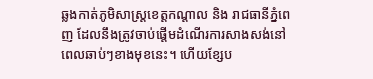ឆ្លងកាត់ភូមិសាស្រ្តខេត្តកណ្តាល និង រាជធានីភ្នំពេញ ដែលនឹងត្រូវចាប់ផ្តើមដំណើរការសាងសង់នៅពេលឆាប់ៗខាងមុខនេះ។ ហើយខ្សែប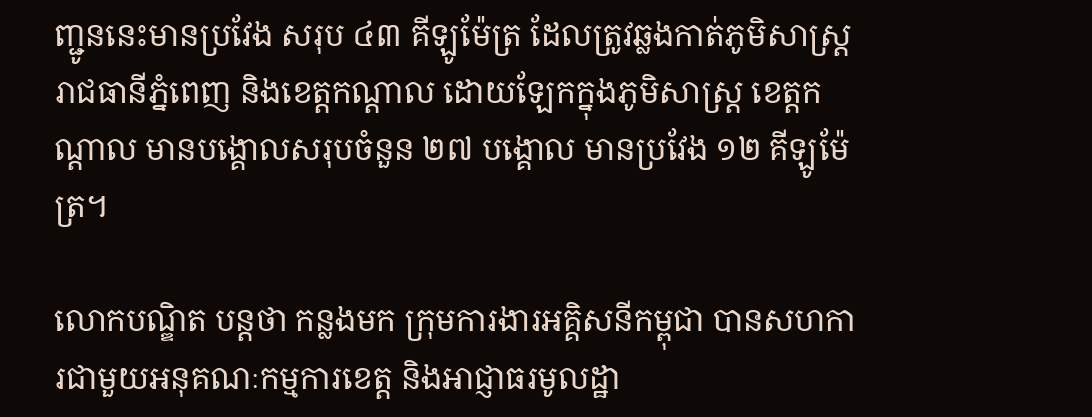ញ្ជូននេះមានប្រវែង សរុប ៤៣ គីឡូម៉ែត្រ ដែលត្រូវឆ្លងកាត់ភូមិសាស្រ្តរាជធានីភ្នំពេញ និងខេត្តកណ្តាល ដោយឡែកក្នុងភូមិសាស្ត្រ ខេត្តកណ្តាល មានបង្គោលសរុបចំនួន ២៧ បង្គោល មានប្រវែង ១២ គីឡូម៉ែត្រ។

លោកបណ្ឌិត បន្តថា កន្លងមក ក្រុមការងារអគ្គិសនីកម្ពុជា បានសហការជាមួយអនុគណៈកម្មការខេត្ត និងអាជ្ញាធរមូលដ្ឋា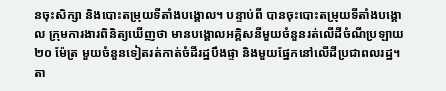នចុះសិក្សា និងបោះតម្រុយទីតាំងបង្គោល។ បន្ទាប់ពី បានចុះបោះតម្រុយទីតាំងបង្គោល ក្រុមការងារពិនិត្យឃើញថា មានបង្គោលអគ្គិសនីមួយចំនួនរត់លើដីចំណីប្រឡាយ ២០ ម៉ែត្រ មួយចំនួនទៀតរត់កាត់ចំដីរដ្ឋបឹងផ្ទា និងមួយផ្នែកនៅលើដីប្រជាពលរដ្ឋ។ តា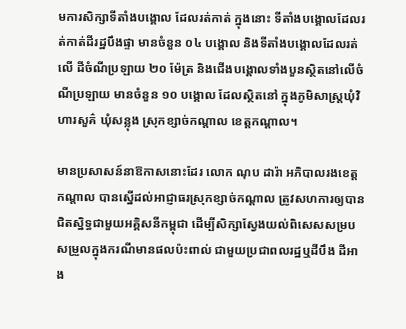មការសិក្សាទីតាំងបង្គោល ដែលរត់កាត់ ក្នុងនោះ ទីតាំងបង្គោលដែលរត់កាត់ដីរដ្ឋបឹងផ្ទា មានចំនួន ០៤ បង្គោល និងទីតាំងបង្គោលដែលរត់លើ ដីចំណីប្រឡាយ ២០ ម៉ែត្រ និងជើងបង្គោលទាំងបួនស្ថិតនៅលើចំណីប្រឡាយ មានចំនួន ១០ បង្គោល ដែលស្ថិតនៅ ក្នុងភូមិសាស្ត្រឃុំវិហារសួគ៌ ឃុំសន្លុង ស្រុកខ្សាច់កណ្តាល ខេត្តកណ្តាល។

មានប្រសាសន៍នាឱកាសនោះដែរ លោក ណុប ដារ៉ា អភិបាលរងខេត្តកណ្ដាល បានស្នើដល់អាជ្ញាធរស្រុកខ្សាច់កណ្ដាល ត្រូវសហការឲ្យបានជិតស្និទ្ធជាមួយអគ្គិសនីកម្ពុជា ដើម្បីសិក្សាស្វែងយល់ពិសេសសម្របសម្រួលក្នុងករណីមានផលប៉ះពាល់ ជាមួយប្រជាពលរដ្ឋឬដីបឹង ដីអាង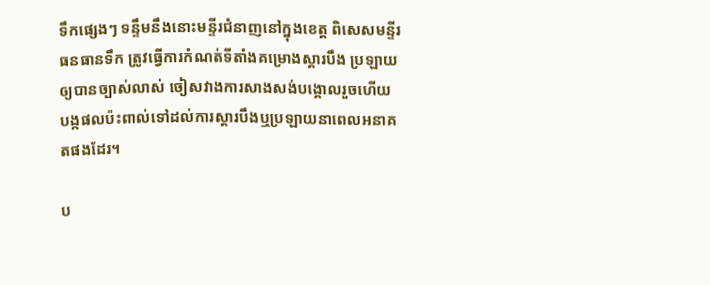ទឹកផ្សេងៗ ទន្ទឹមនឹងនោះមន្ទីរជំនាញនៅក្នុងខេត្ត ពិសេសមន្ទីរធនធានទឹក ត្រូវធ្វើការកំណត់ទីតាំងគម្រោងស្ដារបឹង ប្រឡាយឲ្យបានច្បាស់លាស់ ចៀសវាងការសាងសង់បង្គោលរួចហើយ បង្កផលប៉ះពាល់ទៅដល់ការស្ដារបឹងឬប្រឡាយនាពេលអនាគតផងដែរ។

ប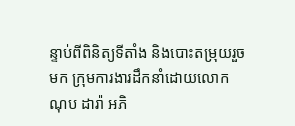ន្ទាប់ពីពិនិត្យទីតាំង និងបោះតម្រុយរួចមក ក្រុមការងារដឹកនាំដោយលោក ណុប ដារ៉ា អភិ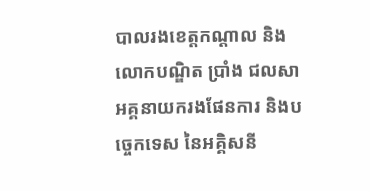បាលរងខេត្តកណ្ដាល និងលោកបណ្ឌិត ប្រាំង ជលសា អគ្គនាយករងផែនការ និងបច្ចេកទេស នៃអគ្គិសនី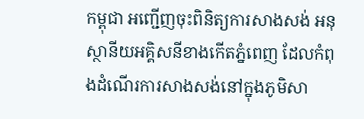កម្ពុជា អញ្ជើញចុះពិនិត្យការសាងសង់ អនុស្ថានីយអគ្គិសនីខាងកើតភ្នំពេញ ដែលកំពុងដំណើរការសាងសង់នៅក្នុងភូមិសា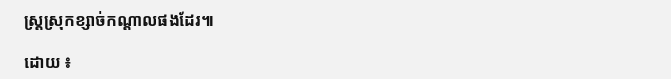ស្ត្រស្រុកខ្សាច់កណ្ដាលផងដែរ៕

ដោយ ៖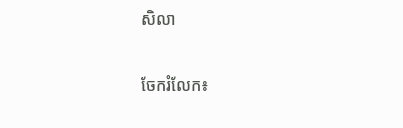សិលា


ចែករំលែក៖